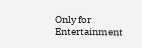Only for Entertainment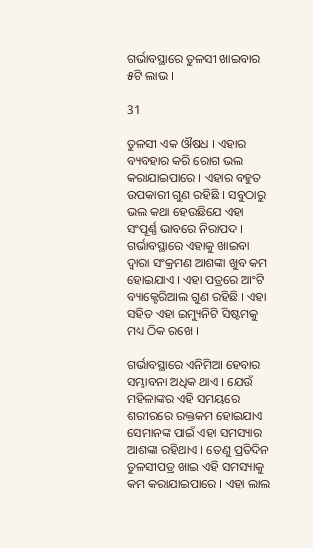ଗର୍ଭାବସ୍ଥାରେ ତୁଳସୀ ଖାଇବାର ୫ଟି ଲାଭ ।

31

ତୁଳସୀ ଏକ ଔଷଧ । ଏହାର ବ୍ୟବହାର କରି ରୋଗ ଭଲ କରାଯାଇପାରେ । ଏହାର ବହୁତ ଉପକାରୀ ଗୁଣ ରହିଛି । ସବୁଠାରୁ ଭଲ କଥା ହେଉଛିଯେ ଏହା ସଂପୂର୍ଣ୍ଣ ଭାବରେ ନିରାପଦ । ଗର୍ଭାବସ୍ଥାରେ ଏହାକୁ ଖାଇବା ଦ୍ୱାରା ସଂକ୍ରମଣ ଆଶଙ୍କା ଖୁବ କମ ହୋଇଯାଏ । ଏହା ପତ୍ରରେ ଆଂଟି ବ୍ୟାକ୍ଟେରିଆଲ ଗୁଣ ରହିଛି । ଏହା ସହିତ ଏହା ଇମ୍ୟୁନିଟି ସିଷ୍ଟମକୁ ମଧ୍ୟ ଠିକ ରଖେ ।

ଗର୍ଭାବସ୍ଥାରେ ଏନିମିଆ ହେବାର ସମ୍ଭାବନା ଅଧିକ ଥାଏ । ଯେଉଁ ମହିଳାଙ୍କର ଏହି ସମୟରେ ଶରୀରରେ ରକ୍ତକମ ହୋଇଯାଏ ସେମାନଙ୍କ ପାଇଁ ଏହା ସମସ୍ୟାର ଆଶଙ୍କା ରହିଥାଏ । ତେଣୁ ପ୍ରତିଦିନ ତୁଳସୀପତ୍ର ଖାଇ ଏହି ସମସ୍ୟାକୁ କମ କରାଯାଇପାରେ । ଏହା ଲାଲ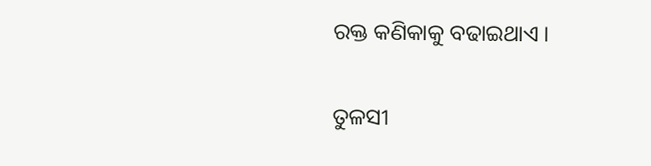ରକ୍ତ କଣିକାକୁ ବଢାଇଥାଏ ।

ତୁଳସୀ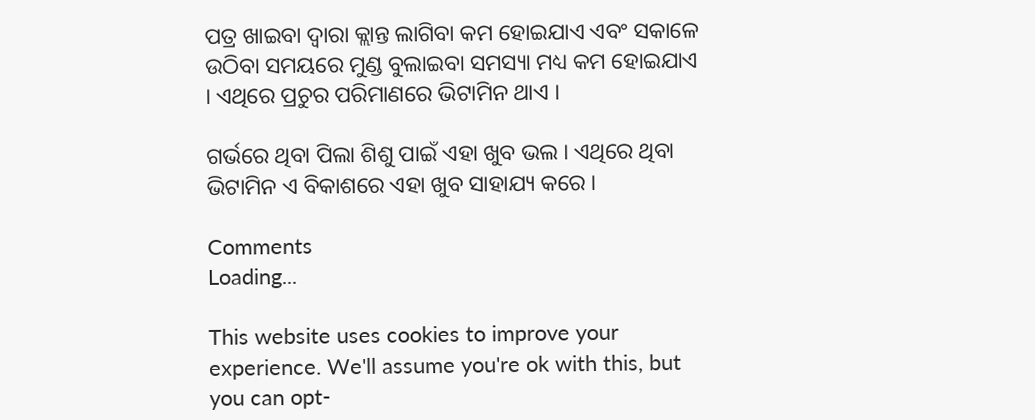ପତ୍ର ଖାଇବା ଦ୍ୱାରା କ୍ଲାନ୍ତ ଲାଗିବା କମ ହୋଇଯାଏ ଏବଂ ସକାଳେ ଉଠିବା ସମୟରେ ମୁଣ୍ଡ ବୁଲାଇବା ସମସ୍ୟା ମଧ୍ୟ କମ ହୋଇଯାଏ । ଏଥିରେ ପ୍ରଚୁର ପରିମାଣରେ ଭିଟାମିନ ଥାଏ ।

ଗର୍ଭରେ ଥିବା ପିଲା ଶିଶୁ ପାଇଁ ଏହା ଖୁବ ଭଲ । ଏଥିରେ ଥିବା ଭିଟାମିନ ଏ ବିକାଶରେ ଏହା ଖୁବ ସାହାଯ୍ୟ କରେ ।

Comments
Loading...

This website uses cookies to improve your experience. We'll assume you're ok with this, but you can opt-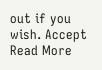out if you wish. Accept Read More